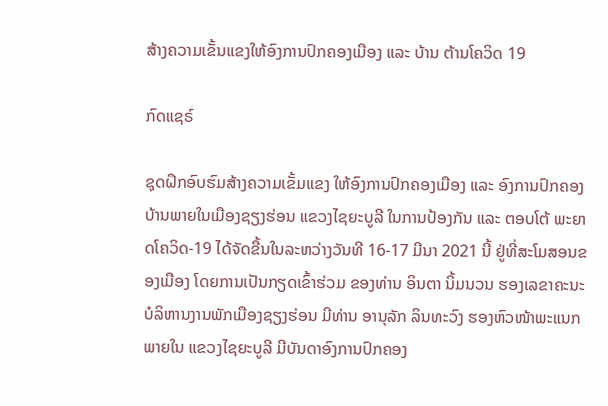ສ້າງຄວາມເຂັ້ນແຂງໃຫ້ອົງການປົກຄອງເມືອງ ແລະ ບ້ານ ຕ້ານໂຄວິດ 19

ກົດແຊຣ໌

ຊຸດຝຶກອົບຮົມສ້າງຄວາມເຂັ້ມແຂງ ໃຫ້ອົງການປົກຄອງເມືອງ ແລະ ອົງການປົກຄອງບ້ານພາຍໃນເມືອງຊຽງຮ່ອນ ແຂວງໄຊຍະບູລີ ໃນການປ້ອງກັນ ແລະ ຕອບໂຕ້ ພະຍາດໂຄວິດ-19 ໄດ້ຈັດຂື້ນໃນລະຫວ່າງວັນທີ 16-17 ມີນາ 2021 ນີ້ ຢູ່ທີ່ສະໂມສອນຂອງເມືອງ ໂດຍການເປັນກຽດເຂົ້າຮ່ວມ ຂອງທ່ານ ອິນຕາ ນິ້ມນວນ ຮອງເລຂາຄະນະບໍລິຫານງານພັກເມືອງຊຽງຮ່ອນ ມີທ່ານ ອານຸລັກ ລິນທະວົງ ຮອງຫົວໜ້າພະແນກ ພາຍໃນ ແຂວງໄຊຍະບູລີ ມີບັນດາອົງການປົກຄອງ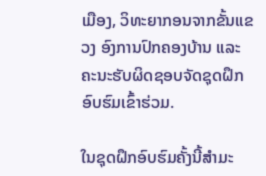ເມືອງ, ວິທະຍາກອນຈາກຂັ້ນແຂວງ ອົງການປົກຄອງບ້ານ ແລະ ຄະນະຮັບຜິດຊອບຈັດຊຸດຝຶກອົບຮົມເຂົ້າຮ່ວມ.

ໃນຊຸດຝຶກອົບຮົມຄັ້ງນີ້ສຳມະ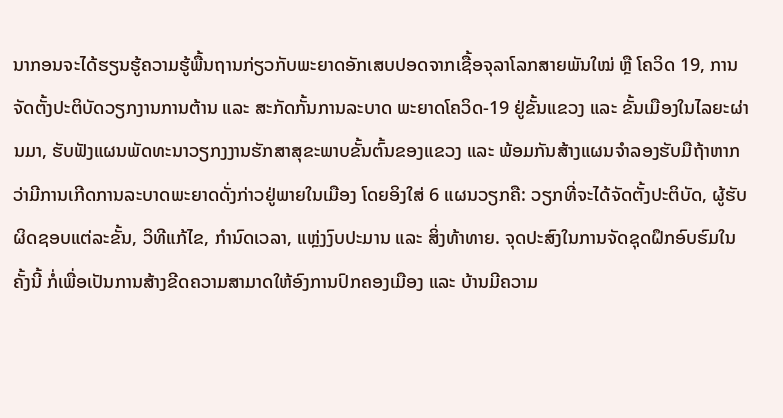ນາກອນຈະໄດ້ຮຽນຮູ້ຄວາມຮູ້ພື້ນຖານກ່ຽວກັບພະຍາດອັກເສບປອດຈາກເຊື້ອຈຸລາໂລກສາຍພັນໃໝ່ ຫຼື ໂຄວິດ 19, ການຈັດຕັ້ງປະຕິບັດວຽກງານການຕ້ານ ແລະ ສະກັດກັ້ນການລະບາດ ພະຍາດໂຄວິດ-19 ຢູ່ຂັ້ນແຂວງ ແລະ ຂັ້ນເມືອງໃນໄລຍະຜ່ານມາ, ຮັບຟັງແຜນພັດທະນາວຽກງງານຮັກສາສຸຂະພາບຂັ້ນຕົ້ນຂອງແຂວງ ແລະ ພ້ອມກັນສ້າງແຜນຈຳລອງຮັບມືຖ້າຫາກວ່າມີການເກີດການລະບາດພະຍາດດັ່ງກ່າວຢູ່ພາຍໃນເມືອງ ໂດຍອິງໃສ່ 6 ແຜນວຽກຄື: ວຽກທີ່ຈະໄດ້ຈັດຕັ້ງປະຕິບັດ, ຜູ້ຮັບຜິດຊອບແຕ່ລະຂັ້ນ, ວິທີແກ້ໄຂ, ກຳນົດເວລາ, ແຫຼ່ງງົບປະມານ ແລະ ສິ່ງທ້າທາຍ. ຈຸດປະສົງໃນການຈັດຊຸດຝຶກອົບຮົມໃນຄັ້ງນີ້ ກໍ່ເພື່ອເປັນການສ້າງຂີດຄວາມສາມາດໃຫ້ອົງການປົກຄອງເມືອງ ແລະ ບ້ານມີຄວາມ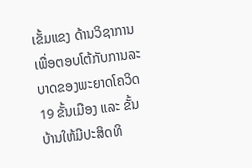ເຂັ້ມແຂງ ດ້ານວິຊາການເພື່ອຕອບໂຕ້ກັບການລະບາດຂອງພະຍາດໂຄວິດ 19 ຂັ້ນເມືອງ ແລະ ຂັ້ນບ້ານໃຫ້ມີປະສິດທິ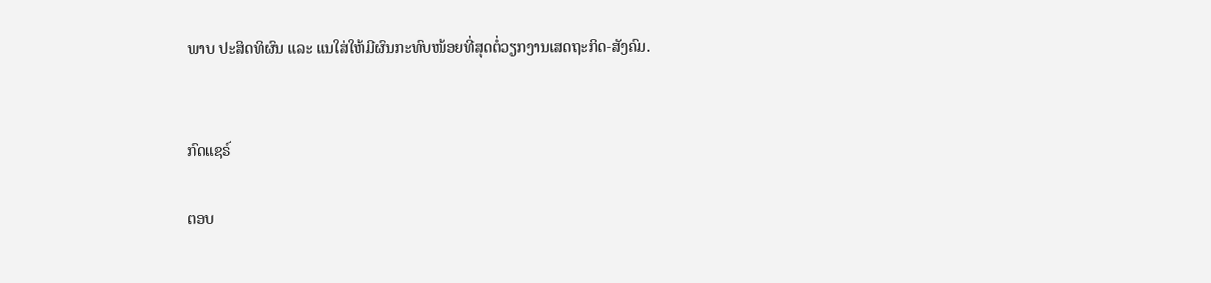ພາບ ປະສິດທິຜົນ ແລະ ແນໃສ່ໃຫ້ມີຜົນກະທົບໜ້ອຍທີ່ສຸດຕໍ່ວຽກງານເສດຖະກິດ-ສັງຄົມ.


ກົດແຊຣ໌

ຕອບ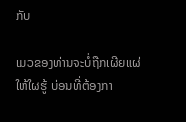ກັບ

ເມວຂອງທ່ານຈະບໍ່ຖືກເຜີຍແຜ່ໃຫ້ໃຜຮູ້ ບ່ອນທີ່ຕ້ອງກາ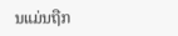ນແມ່ນຖືກ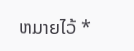ຫມາຍໄວ້ *